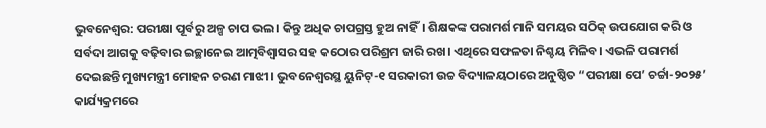ଭୁବନେଶ୍ୱର: ପରୀକ୍ଷା ପୂର୍ବରୁ ଅଳ୍ପ ଚାପ ଭଲ। କିନ୍ତୁ ଅଧିକ ଚାପଗ୍ରସ୍ତ ହୁଅ ନାହିଁ। ଶିକ୍ଷକଙ୍କ ପରାମର୍ଶ ମାନି ସମୟର ସଠିକ୍ ଉପଯୋଗ କରି ଓ ସର୍ବଦା ଆଗକୁ ବଢ଼ିବାର ଇଚ୍ଛାନେଇ ଆତ୍ମବିଶ୍ୱାସର ସହ କଠୋର ପରିଶ୍ରମ ଜାରି ରଖ। ଏଥିରେ ସଫଳତା ନିଶ୍ଚୟ ମିଳିବ। ଏଭଳି ପରାମର୍ଶ ଦେଇଛନ୍ତି ମୁଖ୍ୟମନ୍ତ୍ରୀ ମୋହନ ଚରଣ ମାଝୀ। ଭୁବନେଶ୍ୱରସ୍ଥ ୟୁନିଟ୍-୧ ସରକାରୀ ଉଚ୍ଚ ବିଦ୍ୟାଳୟଠାରେ ଅନୁଷ୍ଠିତ “ପରୀକ୍ଷା ପେ’ ଚର୍ଚ୍ଚା-୨୦୨୫’ କାର୍ଯ୍ୟକ୍ରମରେ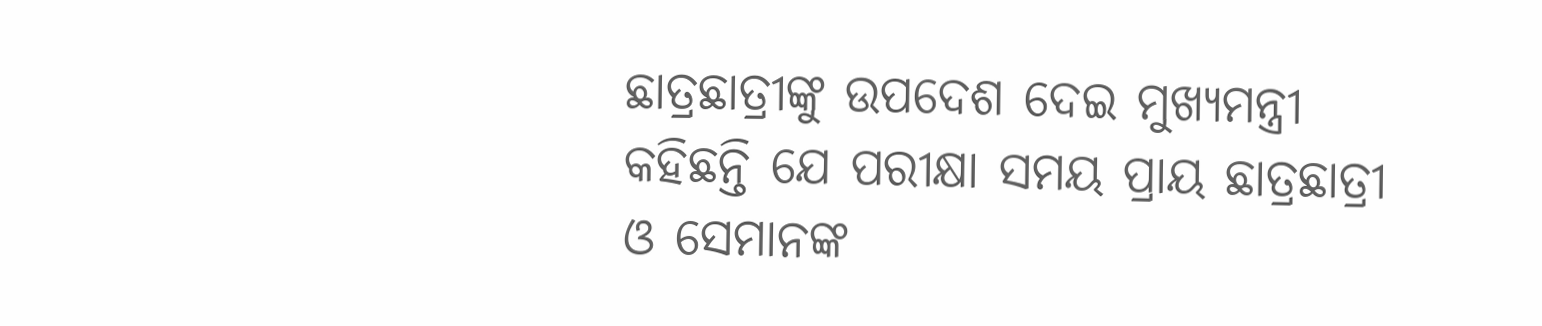ଛାତ୍ରଛାତ୍ରୀଙ୍କୁ ଉପଦେଶ ଦେଇ ମୁଖ୍ୟମନ୍ତ୍ରୀ କହିଛନ୍ତି ଯେ ପରୀକ୍ଷା ସମୟ ପ୍ରାୟ ଛାତ୍ରଛାତ୍ରୀ ଓ ସେମାନଙ୍କ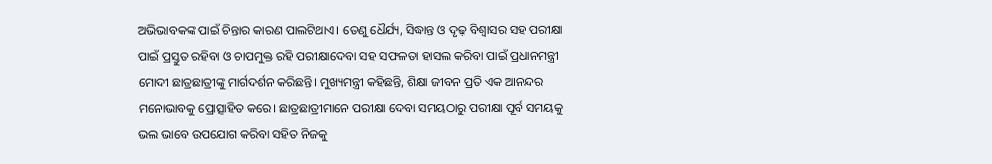ଅଭିଭାବକଙ୍କ ପାଇଁ ଚିନ୍ତାର କାରଣ ପାଲଟିଥାଏ। ତେଣୁ ଧୈର୍ଯ୍ୟ, ସିଦ୍ଧାନ୍ତ ଓ ଦୃଢ଼ ବିଶ୍ୱାସର ସହ ପରୀକ୍ଷା ପାଇଁ ପ୍ରସ୍ତୁତ ରହିବା ଓ ଚାପମୁକ୍ତ ରହି ପରୀକ୍ଷାଦେବା ସହ ସଫଳତା ହାସଲ କରିବା ପାଇଁ ପ୍ରଧାନମନ୍ତ୍ରୀ ମୋଦୀ ଛାତ୍ରଛାତ୍ରୀଙ୍କୁ ମାର୍ଗଦର୍ଶନ କରିଛନ୍ତି। ମୁଖ୍ୟମନ୍ତ୍ରୀ କହିଛନ୍ତି, ଶିକ୍ଷା ଜୀବନ ପ୍ରତି ଏକ ଆନନ୍ଦର ମନୋଭାବକୁ ପ୍ରୋତ୍ସାହିତ କରେ। ଛାତ୍ରଛାତ୍ରୀମାନେ ପରୀକ୍ଷା ଦେବା ସମୟଠାରୁ ପରୀକ୍ଷା ପୂର୍ବ ସମୟକୁ ଭଲ ଭାବେ ଉପଯୋଗ କରିବା ସହିତ ନିଜକୁ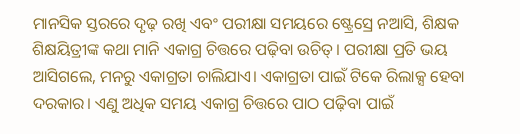ମାନସିକ ସ୍ତରରେ ଦୃଢ଼ ରଖି ଏବଂ ପରୀକ୍ଷା ସମୟରେ ଷ୍ଟ୍ରେସ୍ରେ ନଆସି, ଶିକ୍ଷକ ଶିକ୍ଷୟିତ୍ରୀଙ୍କ କଥା ମାନି ଏକାଗ୍ର ଚିତ୍ତରେ ପଢ଼ିବା ଉଚିତ୍। ପରୀକ୍ଷା ପ୍ରତି ଭୟ ଆସିଗଲେ, ମନରୁ ଏକାଗ୍ରତା ଚାଲିଯାଏ। ଏକାଗ୍ରତା ପାଇଁ ଟିକେ ରିଲାକ୍ସ ହେବା ଦରକାର। ଏଣୁ ଅଧିକ ସମୟ ଏକାଗ୍ର ଚିତ୍ତରେ ପାଠ ପଢ଼ିବା ପାଇଁ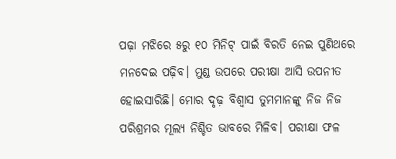ପଢ଼ା ମଝିରେ ୫ରୁ ୧୦ ମିନିଟ୍ ପାଇଁ ବିରତି ନେଇ ପୁଣିଥରେ ମନଦେଇ ପଢ଼ିବ। ମୁଣ୍ଡ ଉପରେ ପରୀକ୍ଷା ଆସି ଉପନୀତ ହୋଇସାରିଛି। ମୋର ଦୃଢ଼ ବିଶ୍ୱାସ ତୁମମାନଙ୍କୁ ନିଜ ନିଜ ପରିଶ୍ରମର ମୂଲ୍ୟ ନିଶ୍ଚିତ ଭାବରେ ମିଳିବ। ପରୀକ୍ଷା ଫଳ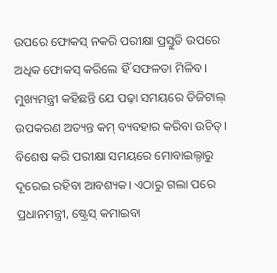ଉପରେ ଫୋକସ୍ ନକରି ପରୀକ୍ଷା ପ୍ରସ୍ତୁତି ଉପରେ ଅଧିକ ଫୋକସ୍ କରିଲେ ହିଁ ସଫଳତା ମିଳିବ। ମୁଖ୍ୟମନ୍ତ୍ରୀ କହିଛନ୍ତି ଯେ ପଢ଼ା ସମୟରେ ଡିଜିଟାଲ୍ ଉପକରଣ ଅତ୍ୟନ୍ତ କମ୍ ବ୍ୟବହାର କରିବା ଉଚିତ୍। ବିଶେଷ କରି ପରୀକ୍ଷା ସମୟରେ ମୋବାଇଲ୍ଠାରୁ ଦୂରେଇ ରହିବା ଆବଶ୍ୟକ। ଏଠାରୁ ଗଲା ପରେ ପ୍ରଧାନମନ୍ତ୍ରୀ, ଷ୍ଟ୍ରେସ୍ କମାଇବା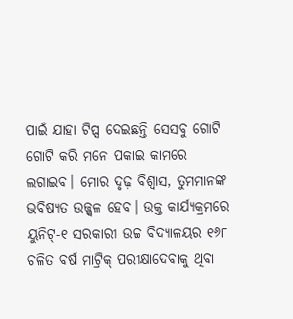ପାଇଁ ଯାହା ଟିପ୍ସ ଦେଇଛନ୍ତି ସେସବୁ ଗୋଟି ଗୋଟି କରି ମନେ ପକାଇ କାମରେ ଲଗାଇବ। ମୋର ଦୃଢ଼ ବିଶ୍ୱାସ, ତୁମମାନଙ୍କ ଭବିଷ୍ୟତ ଉଜ୍ଜ୍ୱଳ ହେବ। ଉକ୍ତ କାର୍ଯ୍ୟକ୍ରମରେ ୟୁନିଟ୍-୧ ସରକାରୀ ଉଚ୍ଚ ବିଦ୍ୟାଳୟର ୧୬୮ ଚଳିତ ବର୍ଷ ମାଟ୍ରିକ୍ ପରୀକ୍ଷାଦେବାକୁ ଥିବା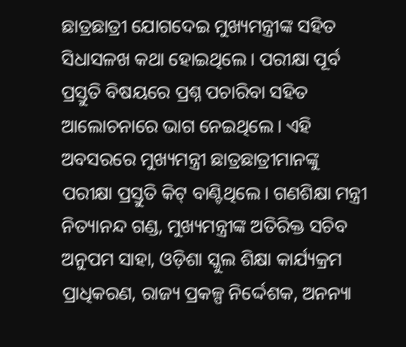ଛାତ୍ରଛାତ୍ରୀ ଯୋଗଦେଇ ମୁଖ୍ୟମନ୍ତ୍ରୀଙ୍କ ସହିତ ସିଧାସଳଖ କଥା ହୋଇଥିଲେ। ପରୀକ୍ଷା ପୂର୍ବ ପ୍ରସ୍ତୁତି ବିଷୟରେ ପ୍ରଶ୍ନ ପଚାରିବା ସହିତ ଆଲୋଚନାରେ ଭାଗ ନେଇଥିଲେ। ଏହି ଅବସରରେ ମୁଖ୍ୟମନ୍ତ୍ରୀ ଛାତ୍ରଛାତ୍ରୀମାନଙ୍କୁ ପରୀକ୍ଷା ପ୍ରସ୍ତୁତି କିଟ୍ ବାଣ୍ଟିଥିଲେ। ଗଣଶିକ୍ଷା ମନ୍ତ୍ରୀ ନିତ୍ୟାନନ୍ଦ ଗଣ୍ଡ, ମୁଖ୍ୟମନ୍ତ୍ରୀଙ୍କ ଅତିରିକ୍ତ ସଚିବ ଅନୁପମ ସାହା, ଓଡ଼ିଶା ସ୍କୁଲ ଶିକ୍ଷା କାର୍ଯ୍ୟକ୍ରମ ପ୍ରାଧିକରଣ, ରାଜ୍ୟ ପ୍ରକଳ୍ପ ନିର୍ଦ୍ଦେଶକ, ଅନନ୍ୟା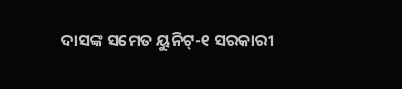ଦାସଙ୍କ ସମେତ ୟୁନିଟ୍-୧ ସରକାରୀ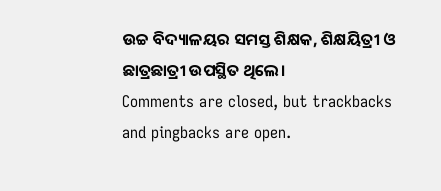ଉଚ୍ଚ ବିଦ୍ୟାଳୟର ସମସ୍ତ ଶିକ୍ଷକ, ଶିକ୍ଷୟିତ୍ରୀ ଓ ଛାତ୍ରଛାତ୍ରୀ ଉପସ୍ଥିତ ଥିଲେ।
Comments are closed, but trackbacks and pingbacks are open.